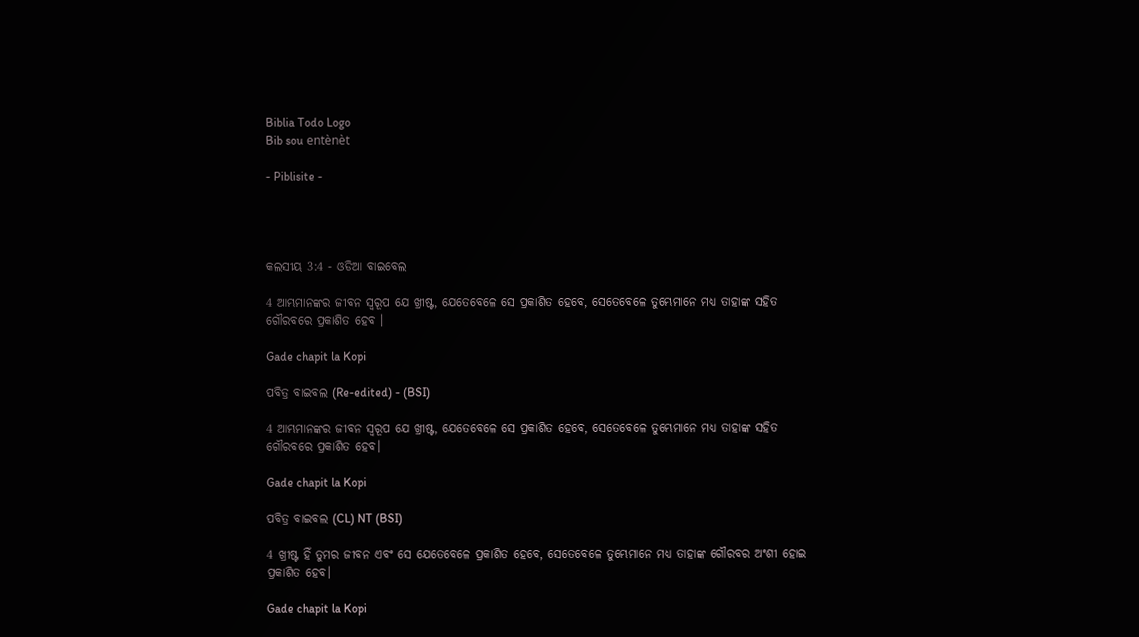Biblia Todo Logo
Bib sou entènèt

- Piblisite -




କଲସୀୟ 3:4 - ଓଡିଆ ବାଇବେଲ

4 ଆମ୍ଭମାନଙ୍କର ଜୀବନ ସ୍ୱରୂପ ଯେ ଖ୍ରୀଷ୍ଟ, ଯେତେବେଳେ ସେ ପ୍ରକାଶିତ ହେବେ, ସେତେବେଳେ ତୁମ୍ଭେମାନେ ମଧ୍ୟ ତାହାଙ୍କ ସହିତ ଗୌରବରେ ପ୍ରକାଶିତ ହେବ ।

Gade chapit la Kopi

ପବିତ୍ର ବାଇବଲ (Re-edited) - (BSI)

4 ଆମ୍ଭମାନଙ୍କର ଜୀବନ ସ୍ଵରୂପ ଯେ ଖ୍ରୀଷ୍ଟ, ଯେତେବେଳେ ସେ ପ୍ରକାଶିତ ହେବେ, ସେତେବେଳେ ତୁମ୍ଭେମାନେ ମଧ୍ୟ ତାହାଙ୍କ ସହିତ ଗୌରବରେ ପ୍ରକାଶିତ ହେବ।

Gade chapit la Kopi

ପବିତ୍ର ବାଇବଲ (CL) NT (BSI)

4 ଖ୍ରୀଷ୍ଟ ହିଁ ତୁମର ଜୀବନ ଏବଂ ସେ ଯେତେବେଳେ ପ୍ରକାଶିତ ହେବେ, ସେତେବେଳେ ତୁମ୍ଭେମାନେ ମଧ୍ୟ ତାହାଙ୍କ ଗୌରବର ଅଂଶୀ ହୋଇ ପ୍ରକାଶିତ ହେବ।

Gade chapit la Kopi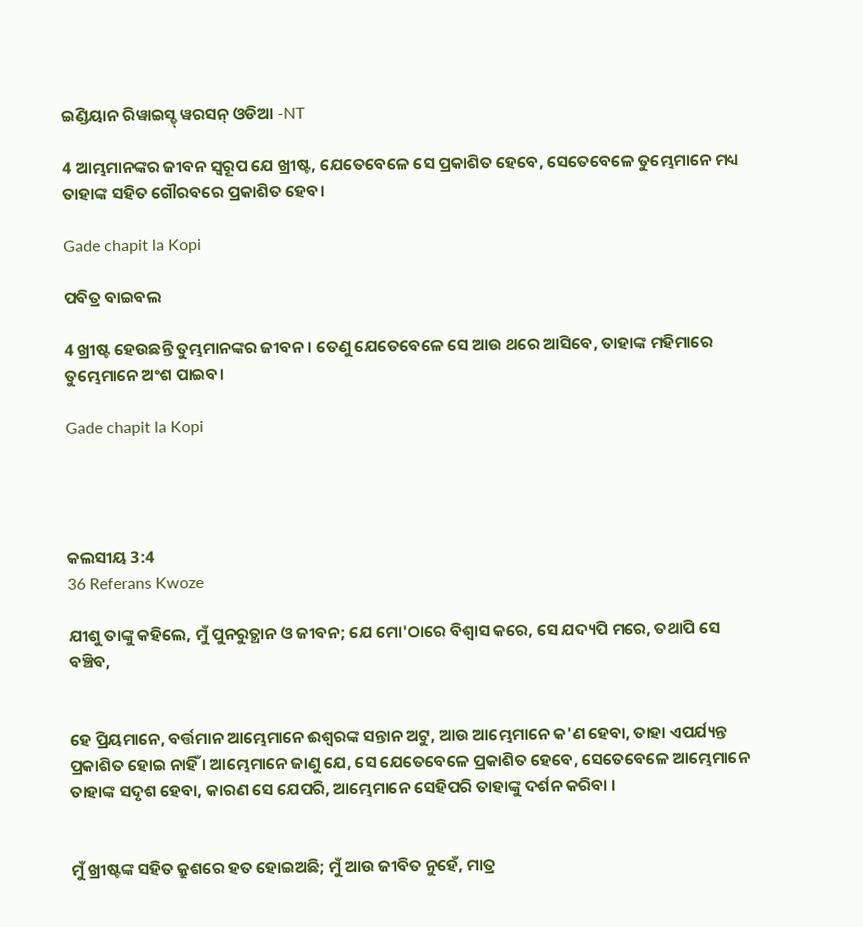ଇଣ୍ଡିୟାନ ରିୱାଇସ୍ଡ୍ ୱରସନ୍ ଓଡିଆ -NT

4 ଆମ୍ଭମାନଙ୍କର ଜୀବନ ସ୍ୱରୂପ ଯେ ଖ୍ରୀଷ୍ଟ, ଯେତେବେଳେ ସେ ପ୍ରକାଶିତ ହେବେ, ସେତେବେଳେ ତୁମ୍ଭେମାନେ ମଧ୍ୟ ତାହାଙ୍କ ସହିତ ଗୌରବରେ ପ୍ରକାଶିତ ହେବ।

Gade chapit la Kopi

ପବିତ୍ର ବାଇବଲ

4 ଖ୍ରୀଷ୍ଟ ହେଉଛନ୍ତି ତୁମ୍ଭମାନଙ୍କର ଜୀବନ। ତେଣୁ ଯେତେବେଳେ ସେ ଆଉ ଥରେ ଆସିବେ, ତାହାଙ୍କ ମହିମାରେ ତୁମ୍ଭେମାନେ ଅଂଶ ପାଇବ।

Gade chapit la Kopi




କଲସୀୟ 3:4
36 Referans Kwoze

ଯୀଶୁ ତାଙ୍କୁ କହିଲେ, ମୁଁ ପୁନରୁତ୍ଥାନ ଓ ଜୀବନ; ଯେ ମୋ'ଠାରେ ବିଶ୍ୱାସ କରେ, ସେ ଯଦ୍ୟପି ମରେ, ତଥାପି ସେ ବଞ୍ଚିବ,


ହେ ପ୍ରିୟମାନେ, ବର୍ତ୍ତମାନ ଆମ୍ଭେମାନେ ଈଶ୍ୱରଙ୍କ ସନ୍ତାନ ଅଟୁ, ଆଉ ଆମ୍ଭେମାନେ କ'ଣ ହେବା, ତାହା ଏପର୍ଯ୍ୟନ୍ତ ପ୍ରକାଶିତ ହୋଇ ନାହିଁ । ଆମ୍ଭେମାନେ ଜାଣୁ ଯେ, ସେ ଯେତେବେଳେ ପ୍ରକାଶିତ ହେବେ, ସେତେବେଳେ ଆମ୍ଭେମାନେ ତାହାଙ୍କ ସଦୃଶ ହେବା, କାରଣ ସେ ଯେପରି, ଆମ୍ଭେମାନେ ସେହିପରି ତାହାଙ୍କୁ ଦର୍ଶନ କରିବା ।


ମୁଁ ଖ୍ରୀଷ୍ଟଙ୍କ ସହିତ କ୍ରୁଶରେ ହତ ହୋଇଅଛି; ମୁଁ ଆଉ ଜୀବିତ ନୁହେଁ, ମାତ୍ର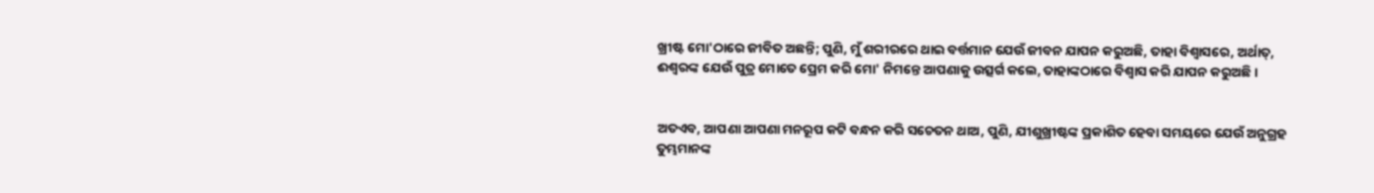ଖ୍ରୀଷ୍ଟ ମୋ'ଠାରେ ଜୀବିତ ଅଛନ୍ତି; ପୁଣି, ମୁଁ ଶରୀରରେ ଥାଇ ବର୍ତ୍ତମାନ ଯେଉଁ ଜୀବନ ଯାପନ କରୁଅଛି, ତାହା ବିଶ୍ୱାସରେ, ଅର୍ଥାତ୍‍, ଈଶ୍ୱରଙ୍କ ଯେଉଁ ପୁତ୍ର ମୋତେ ପ୍ରେମ କରି ମୋ' ନିମନ୍ତେ ଆପଣାକୁ ଉତ୍ସର୍ଗ କଲେ, ତାହାଙ୍କଠାରେ ବିଶ୍ୱାସ କରି ଯାପନ କରୁଅଛି ।


ଅତଏବ, ଆପଣା ଆପଣା ମନରୂପ କଟି ବନ୍ଧନ କରି ସଚେତନ ଥାଅ, ପୁଣି, ଯୀଶୁଖ୍ରୀଷ୍ଟଙ୍କ ପ୍ରକାଶିତ ହେବା ସମୟରେ ଯେଉଁ ଅନୁଗ୍ରହ ତୁମ୍ଭମାନଙ୍କ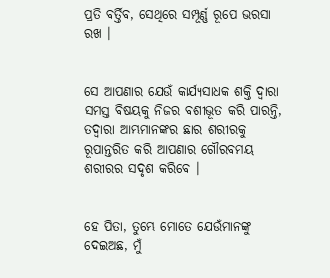ପ୍ରତି ବର୍ତ୍ତିବ, ସେଥିରେ ସମ୍ପୂର୍ଣ୍ଣ ରୂପେ ଭରସା ରଖ ।


ସେ ଆପଣାର ଯେଉଁ କାର୍ଯ୍ୟସାଧକ ଶକ୍ତି ଦ୍ୱାରା ସମସ୍ତ ବିଷୟକୁ ନିଜର ବଶୀଭୂତ କରି ପାରନ୍ତି, ତଦ୍ୱାରା ଆମ୍ଭମାନଙ୍କର ଛାର ଶରୀରକୁ ରୂପାନ୍ତରିତ କରି ଆପଣାର ଗୌରବମୟ ଶରୀରର ସଦୃଶ କରିବେ ।


ହେ ପିତା, ତୁମ୍ଭେ ମୋତେ ଯେଉଁମାନଙ୍କୁ ଦେଇଅଛ, ମୁଁ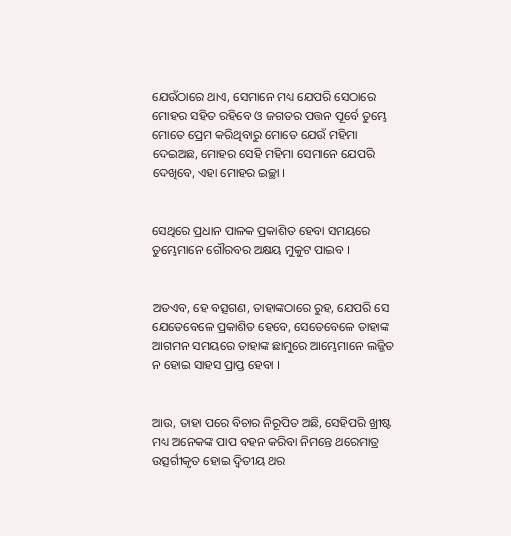ଯେଉଁଠାରେ ଥାଏ, ସେମାନେ ମଧ୍ୟ ଯେପରି ସେଠାରେ ମୋହର ସହିତ ରହିବେ ଓ ଜଗତର ପତ୍ତନ ପୂର୍ବେ ତୁମ୍ଭେ ମୋତେ ପ୍ରେମ କରିଥିବାରୁ ମୋତେ ଯେଉଁ ମହିମା ଦେଇଅଛ, ମୋହର ସେହି ମହିମା ସେମାନେ ଯେପରି ଦେଖିବେ, ଏହା ମୋହର ଇଚ୍ଛା ।


ସେଥିରେ ପ୍ରଧାନ ପାଳକ ପ୍ରକାଶିତ ହେବା ସମୟରେ ତୁମ୍ଭେମାନେ ଗୌରବର ଅକ୍ଷୟ ମୁକୁଟ ପାଇବ ।


ଅତଏବ, ହେ ବତ୍ସଗଣ, ତାହାଙ୍କଠାରେ ରୁହ, ଯେପରି ସେ ଯେତେବେଳେ ପ୍ରକାଶିତ ହେବେ, ସେତେବେଳେ ତାହାଙ୍କ ଆଗମନ ସମୟରେ ତାହାଙ୍କ ଛାମୁରେ ଆମ୍ଭେମାନେ ଲଜ୍ଜିତ ନ ହୋଇ ସାହସ ପ୍ରାପ୍ତ ହେବା ।


ଆଉ, ତାହା ପରେ ବିଚାର ନିରୂପିତ ଅଛି, ସେହିପରି ଖ୍ରୀଷ୍ଟ ମଧ୍ୟ ଅନେକଙ୍କ ପାପ ବହନ କରିବା ନିମନ୍ତେ ଥରେମାତ୍ର ଉତ୍ସର୍ଗୀକୃତ ହୋଇ ଦ୍ୱିତୀୟ ଥର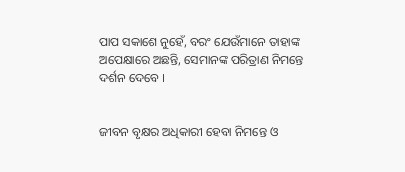ପାପ ସକାଶେ ନୁହେଁ, ବରଂ ଯେଉଁମାନେ ତାହାଙ୍କ ଅପେକ୍ଷାରେ ଅଛନ୍ତି, ସେମାନଙ୍କ ପରିତ୍ରାଣ ନିମନ୍ତେ ଦର୍ଶନ ଦେବେ ।


ଜୀବନ ବୃକ୍ଷର ଅଧିକାରୀ ହେବା ନିମନ୍ତେ ଓ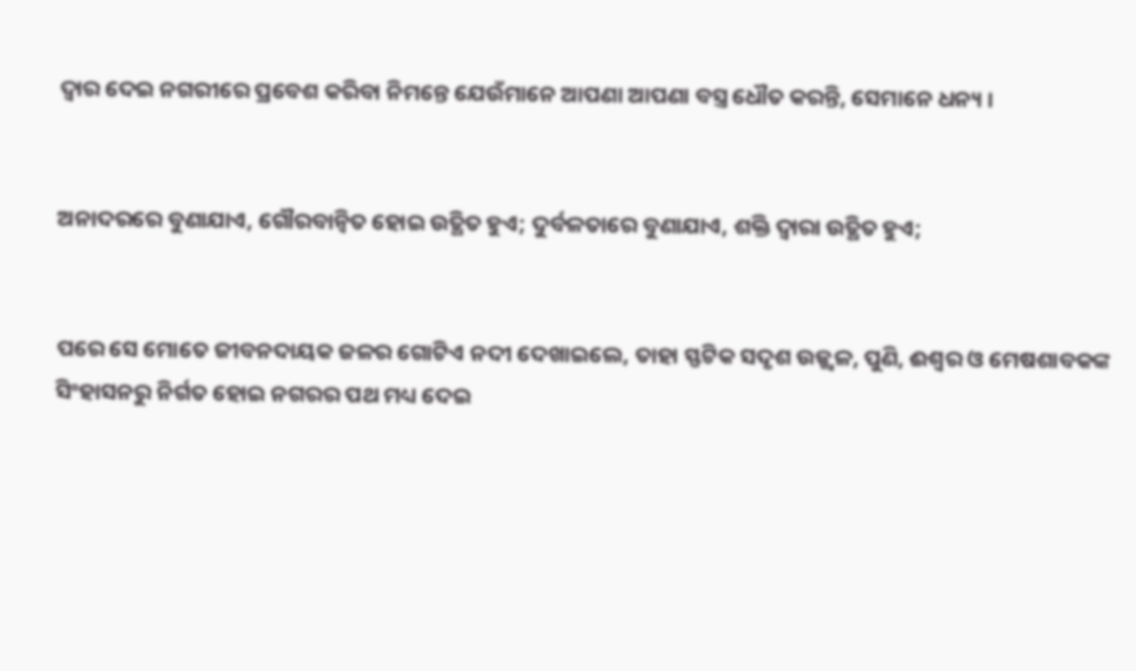ଦ୍ୱାର ଦେଇ ନଗରୀରେ ପ୍ରବେଶ କରିବା ନିମନ୍ତେ ଯେଉଁମାନେ ଆପଣା ଆପଣା ବସ୍ତ୍ର ଧୌତ କରନ୍ତି, ସେମାନେ ଧନ୍ୟ ।


ଅନାଦରରେ ବୁଣାଯାଏ, ଗୌରବାନ୍ୱିତ ହୋଇ ଉତ୍ଥିତ ହୁଏ; ଦୁର୍ବଳତାରେ ବୁଣାଯାଏ, ଶକ୍ତି ଦ୍ବାରା ଉତ୍ଥିତ ହୁଏ;


ପରେ ସେ ମୋତେ ଜୀବନଦାୟକ ଜଳର ଗୋଟିଏ ନଦୀ ଦେଖାଇଲେ, ତାହା ସ୍ଫଟିକ ସଦୃଶ ଉଜ୍ଜ୍ୱଳ, ପୁଣି, ଈଶ୍ୱର ଓ ମେଷଶାବକଙ୍କ ସିଂହାସନରୁ ନିର୍ଗତ ହୋଇ ନଗରର ପଥ ମଧ୍ୟ ଦେଇ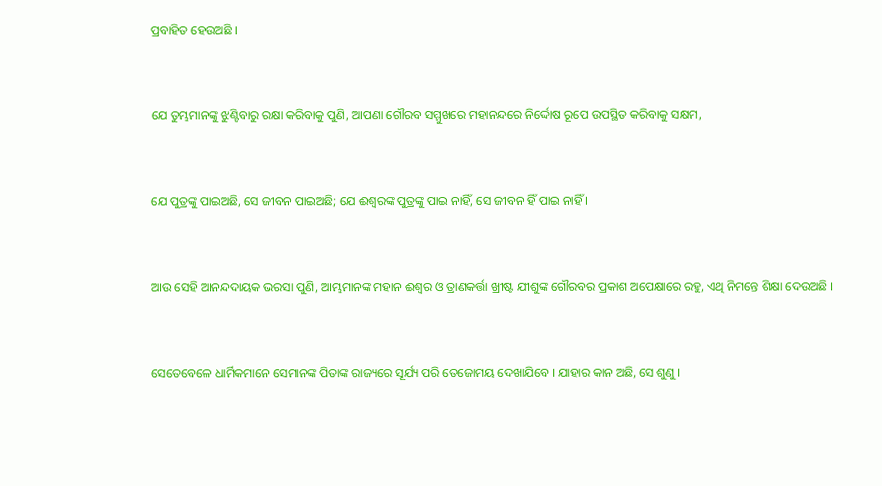ପ୍ରବାହିତ ହେଉଅଛି ।


ଯେ ତୁମ୍ଭମାନଙ୍କୁ ଝୁଣ୍ଟିବାରୁ ରକ୍ଷା କରିବାକୁ ପୁଣି, ଆପଣା ଗୌରବ ସମ୍ମୁଖରେ ମହାନନ୍ଦରେ ନିର୍ଦ୍ଦୋଷ ରୂପେ ଉପସ୍ଥିତ କରିବାକୁ ସକ୍ଷମ,


ଯେ ପୁତ୍ରଙ୍କୁ ପାଇଅଛି, ସେ ଜୀବନ ପାଇଅଛି; ଯେ ଈଶ୍ୱରଙ୍କ ପୁତ୍ରଙ୍କୁ ପାଇ ନାହିଁ, ସେ ଜୀବନ ହିଁ ପାଇ ନାହିଁ ।


ଆଉ ସେହି ଆନନ୍ଦଦାୟକ ଭରସା ପୁଣି, ଆମ୍ଭମାନଙ୍କ ମହାନ ଈଶ୍ୱର ଓ ତ୍ରାଣକର୍ତ୍ତା ଖ୍ରୀଷ୍ଟ ଯୀଶୁଙ୍କ ଗୌରବର ପ୍ରକାଶ ଅପେକ୍ଷାରେ ରହୁ, ଏଥି ନିମନ୍ତେ ଶିକ୍ଷା ଦେଉଅଛି ।


ସେତେବେଳେ ଧାର୍ମିକମାନେ ସେମାନଙ୍କ ପିତାଙ୍କ ରାଜ୍ୟରେ ସୂର୍ଯ୍ୟ ପରି ତେଜୋମୟ ଦେଖାଯିବେ । ଯାହାର କାନ ଅଛି, ସେ ଶୁଣୁ ।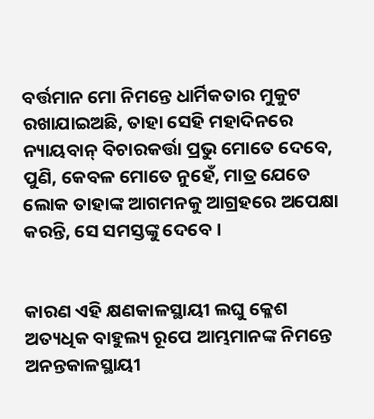ବର୍ତ୍ତମାନ ମୋ ନିମନ୍ତେ ଧାର୍ମିକତାର ମୁକୁଟ ରଖାଯାଇଅଛି, ତାହା ସେହି ମହାଦିନରେ ନ୍ୟାୟବାନ୍ ବିଚାରକର୍ତ୍ତା ପ୍ରଭୁ ମୋତେ ଦେବେ, ପୁଣି, କେବଳ ମୋତେ ନୁହେଁ, ମାତ୍ର ଯେତେ ଲୋକ ତାହାଙ୍କ ଆଗମନକୁ ଆଗ୍ରହରେ ଅପେକ୍ଷା କରନ୍ତି, ସେ ସମସ୍ତଙ୍କୁ ଦେବେ ।


କାରଣ ଏହି କ୍ଷଣକାଳସ୍ଥାୟୀ ଲଘୁ କ୍ଳେଶ ଅତ୍ୟଧିକ ବାହୁଲ୍ୟ ରୂପେ ଆମ୍ଭମାନଙ୍କ ନିମନ୍ତେ ଅନନ୍ତକାଳସ୍ଥାୟୀ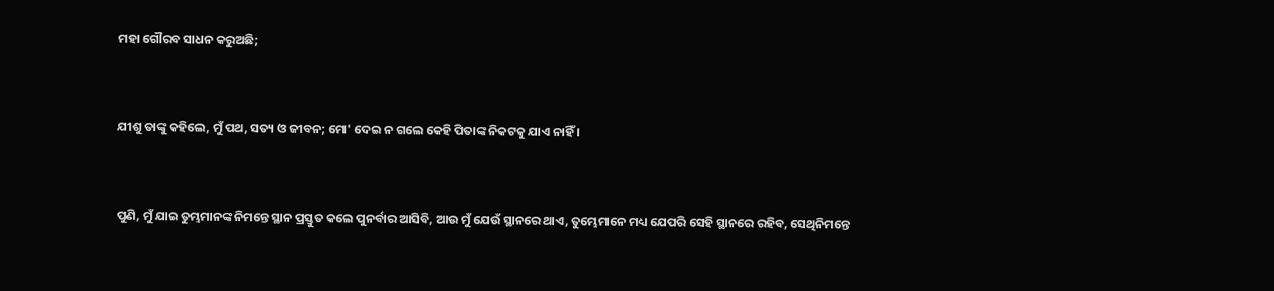ମହା ଗୌରବ ସାଧନ କରୁଅଛି;


ଯୀଶୁ ତାଙ୍କୁ କହିଲେ, ମୁଁ ପଥ, ସତ୍ୟ ଓ ଜୀବନ; ମୋ' ଦେଇ ନ ଗଲେ କେହି ପିତାଙ୍କ ନିକଟକୁ ଯାଏ ନାହିଁ ।


ପୁଣି, ମୁଁ ଯାଇ ତୁମ୍ଭମାନଙ୍କ ନିମନ୍ତେ ସ୍ଥାନ ପ୍ରସ୍ତୁତ କଲେ ପୁନର୍ବାର ଆସିବି, ଆଉ ମୁଁ ଯେଉଁ ସ୍ଥାନରେ ଥାଏ, ତୁମ୍ଭେମାନେ ମଧ୍ୟ ଯେପରି ସେହି ସ୍ଥାନରେ ରହିବ, ସେଥିନିମନ୍ତେ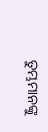ତୁମ୍ଭମାନଙ୍କୁ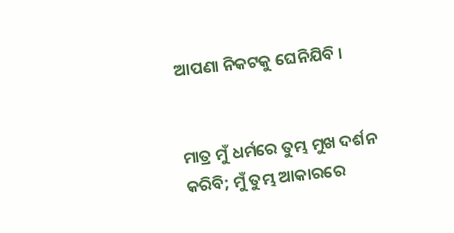ଆପଣା ନିକଟକୁ ଘେନିଯିବି ।


ମାତ୍ର ମୁଁ ଧର୍ମରେ ତୁମ୍ଭ ମୁଖ ଦର୍ଶନ କରିବି; ମୁଁ ତୁମ୍ଭ ଆକାରରେ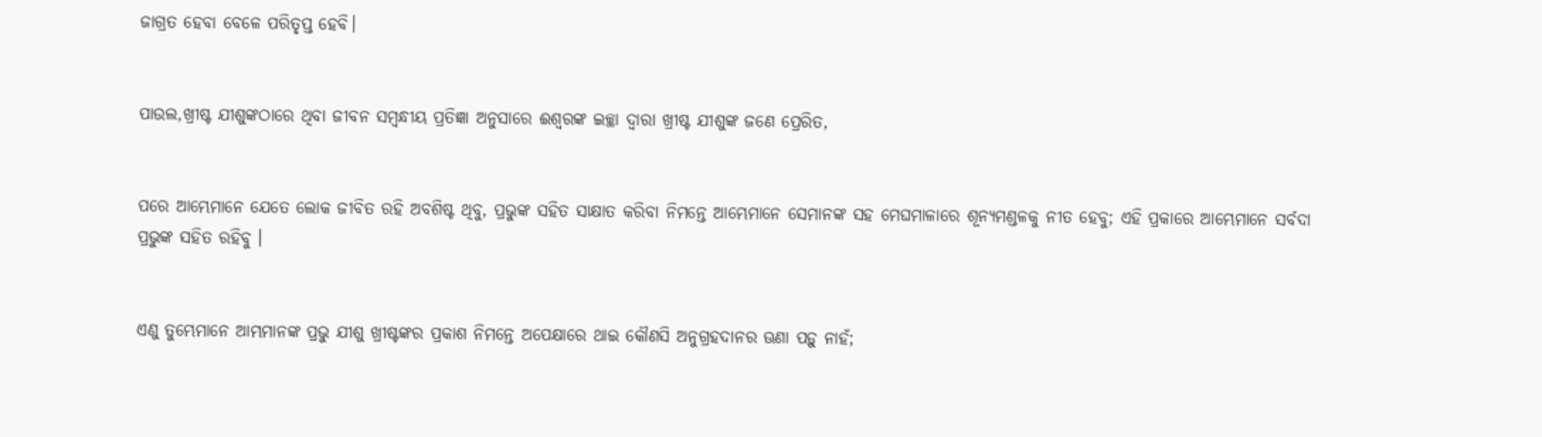ଜାଗ୍ରତ ହେବା ବେଳେ ପରିତୃପ୍ତ ହେବି।


ପାଉଲ,ଖ୍ରୀଷ୍ଟ ଯୀଶୁଙ୍କଠାରେ ଥିବା ଜୀବନ ସମ୍ବନ୍ଧୀୟ ପ୍ରତିଜ୍ଞା ଅନୁସାରେ ଈଶ୍ୱରଙ୍କ ଇଚ୍ଛା ଦ୍ୱାରା ଖ୍ରୀଷ୍ଟ ଯୀଶୁଙ୍କ ଜଣେ ପ୍ରେରିତ,


ପରେ ଆମ୍ଭେମାନେ ଯେତେ ଲୋକ ଜୀବିତ ରହି ଅବଶିଷ୍ଟ ଥିବୁ, ପ୍ରଭୁଙ୍କ ସହିତ ସାକ୍ଷାତ କରିବା ନିମନ୍ତେ ଆମ୍ଭେମାନେ ସେମାନଙ୍କ ସହ ମେଘମାଳାରେ ଶୂନ୍ୟମଣ୍ଡଳକୁ ନୀତ ହେବୁ; ଏହି ପ୍ରକାରେ ଆମ୍ଭେମାନେ ସର୍ବଦା ପ୍ରଭୁଙ୍କ ସହିତ ରହିବୁ ।


ଏଣୁ ତୁମ୍ଭେମାନେ ଆମ୍ଭମାନଙ୍କ ପ୍ରଭୁ ଯୀଶୁ ଖ୍ରୀଷ୍ଟଙ୍କର ପ୍ରକାଶ ନିମନ୍ତେ ଅପେକ୍ଷାରେ ଥାଇ କୌଣସି ଅନୁଗ୍ରହଦାନର ଊଣା ପଡ଼ୁ ନାହଁ;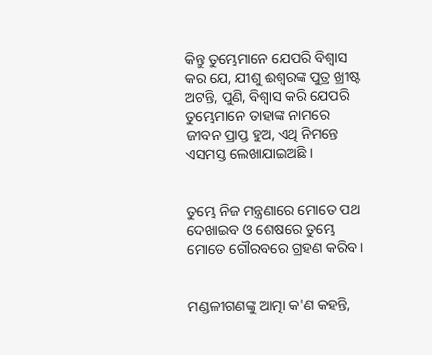କିନ୍ତୁ ତୁମ୍ଭେମାନେ ଯେପରି ବିଶ୍ୱାସ କର ଯେ, ଯୀଶୁ ଈଶ୍ୱରଙ୍କ ପୁତ୍ର ଖ୍ରୀଷ୍ଟ ଅଟନ୍ତି, ପୁଣି, ବିଶ୍ୱାସ କରି ଯେପରି ତୁମ୍ଭେମାନେ ତାହାଙ୍କ ନାମରେ ଜୀବନ ପ୍ରାପ୍ତ ହୁଅ, ଏଥି ନିମନ୍ତେ ଏସମସ୍ତ ଲେଖାଯାଇଅଛି ।


ତୁମ୍ଭେ ନିଜ ମନ୍ତ୍ରଣାରେ ମୋତେ ପଥ ଦେଖାଇବ ଓ ଶେଷରେ ତୁମ୍ଭେ ମୋତେ ଗୌରବରେ ଗ୍ରହଣ କରିବ।


ମଣ୍ଡଳୀଗଣଙ୍କୁ ଆତ୍ମା କ'ଣ କହନ୍ତି,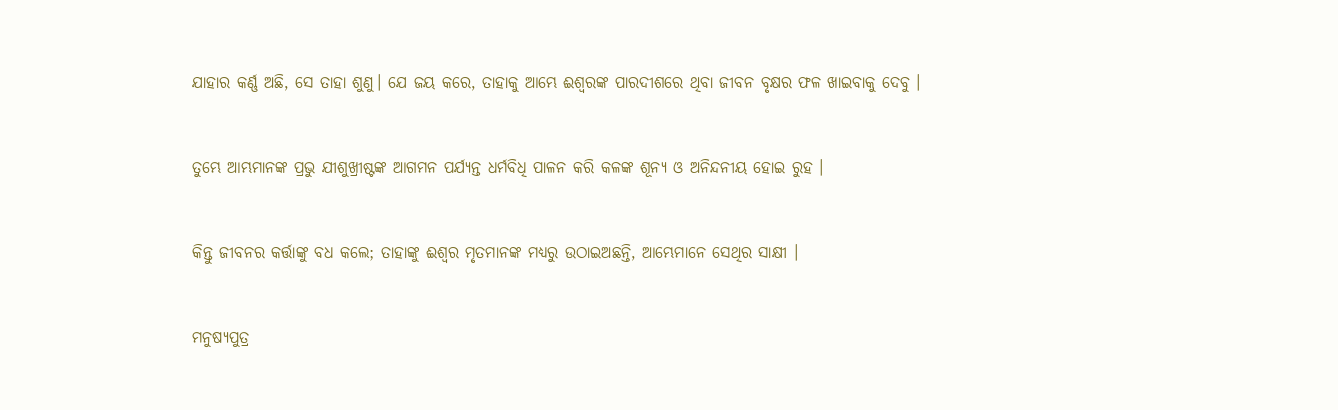ଯାହାର କର୍ଣ୍ଣ ଅଛି, ସେ ତାହା ଶୁଣୁ। ଯେ ଜୟ କରେ, ତାହାକୁ ଆମ୍ଭେ ଈଶ୍ୱରଙ୍କ ପାରଦୀଶରେ ଥିବା ଜୀବନ ବୃକ୍ଷର ଫଳ ଖାଇବାକୁ ଦେବୁ ।


ତୁମ୍ଭେ ଆମ୍ଭମାନଙ୍କ ପ୍ରଭୁ ଯୀଶୁଖ୍ରୀଷ୍ଟଙ୍କ ଆଗମନ ପର୍ଯ୍ୟନ୍ତ ଧର୍ମବିଧି ପାଳନ କରି କଳଙ୍କ ଶୂନ୍ୟ ଓ ଅନିନ୍ଦନୀୟ ହୋଇ ରୁହ ।


କିନ୍ତୁ ଜୀବନର କର୍ତ୍ତାଙ୍କୁ ବଧ କଲେ; ତାହାଙ୍କୁ ଈଶ୍ୱର ମୃତମାନଙ୍କ ମଧ୍ୟରୁ ଉଠାଇଅଛନ୍ତି, ଆମ୍ଭେମାନେ ସେଥିର ସାକ୍ଷୀ ।


ମନୁଷ୍ୟପୁତ୍ର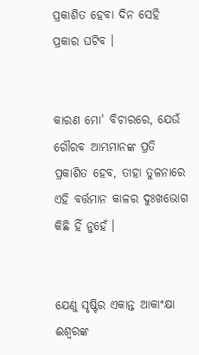ପ୍ରକାଶିତ ହେବା ଦିନ ସେହି ପ୍ରକାର ଘଟିବ ।


କାରଣ ମୋ' ବିଚାରରେ, ଯେଉଁ ଗୌରବ ଆମ୍ଭମାନଙ୍କ ପ୍ରତି ପ୍ରକାଶିତ ହେବ, ତାହା ତୁଳନାରେ ଏହି ବର୍ତ୍ତମାନ କାଳର ଦୁଃଖଭୋଗ କିଛି ହିଁ ନୁହେଁ ।


ଯେଣୁ ସୃଷ୍ଟିର ଏକାନ୍ତ ଆକାଂକ୍ଷା ଈଶ୍ୱରଙ୍କ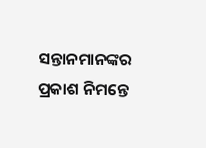ସନ୍ତାନମାନଙ୍କର ପ୍ରକାଶ ନିମନ୍ତେ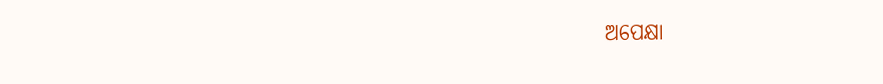ଅପେକ୍ଷା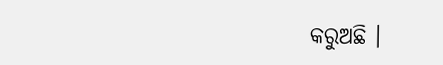କରୁଅଛି ।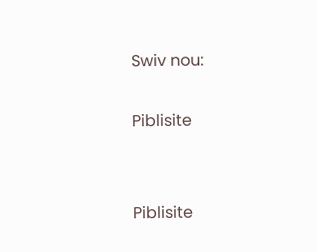Swiv nou:

Piblisite


Piblisite